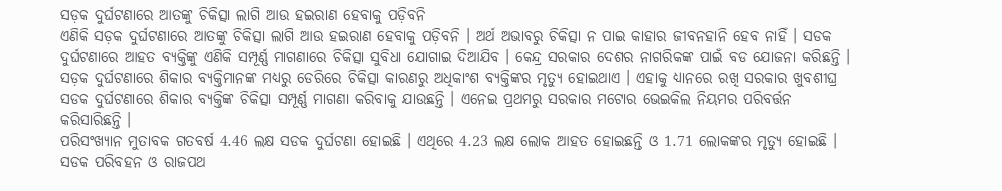ସଡ଼କ ଦୁର୍ଘଟଣାରେ ଆତଙ୍କୁ ଚିକିତ୍ସା ଲାଗି ଆଉ ହଇରାଣ ହେବାକୁ ପଡ଼ିବନି
ଏଣିକି ସଡ଼କ ଦୁର୍ଘଟଣାରେ ଆତଙ୍କୁ ଚିକିତ୍ସା ଲାଗି ଆଉ ହଇରାଣ ହେବାକୁ ପଡ଼ିବନି । ଅର୍ଥ ଅଭାବରୁ ଚିକିତ୍ସା ନ ପାଇ କାହାର ଜୀବନହାନି ହେବ ନାହିଁ । ସଡକ ଦୁର୍ଘଟଣାରେ ଆହତ ବ୍ୟକ୍ତିଙ୍କୁ ଏଣିକି ସମ୍ପୂର୍ଣ୍ଣ ମାଗଣାରେ ଚିକିତ୍ସା ସୁବିଧା ଯୋଗାଇ ଦିଆଯିବ । କେନ୍ଦ୍ର ସରକାର ଦେଶର ନାଗରିକଙ୍କ ପାଇଁ ବଡ ଯୋଜନା କରିଛନ୍ତି ।
ସଡ଼କ ଦୁର୍ଘଟଣାରେ ଶିକାର ବ୍ୟକ୍ତିମାନଙ୍କ ମଧ୍ୟରୁ ଡେରିରେ ଚିକିତ୍ସା କାରଣରୁ ଅଧିକାଂଶ ବ୍ୟକ୍ତିଙ୍କର ମୃତ୍ୟୁ ହୋଇଥାଏ । ଏହାକୁ ଧ୍ୟାନରେ ରଖି ସରକାର ଖୁବଶୀଘ୍ର ସଡକ ଦୁର୍ଘଟଣାରେ ଶିକାର ବ୍ୟକ୍ତିଙ୍କ ଚିକିତ୍ସା ସମ୍ପୂର୍ଣ୍ଣ ମାଗଣା କରିବାକୁ ଯାଉଛନ୍ତି । ଏନେଇ ପ୍ରଥମରୁ ସରକାର ମଟୋର ଭେଇକିଲ ନିୟମର ପରିବର୍ତ୍ତନ କରିସାରିଛନ୍ତି ।
ପରିସଂଖ୍ୟାନ ମୁତାବକ ଗତବର୍ଷ 4.46 ଲକ୍ଷ ସଡକ ଦୁର୍ଘଟଣା ହୋଇଛି । ଏଥିରେ 4.23 ଲକ୍ଷ ଲୋକ ଆହତ ହୋଇଛନ୍ତି ଓ 1.71 ଲୋକଙ୍କର ମୃତ୍ୟୁ ହୋଇଛି । ସଡକ ପରିବହନ ଓ ରାଜପଥ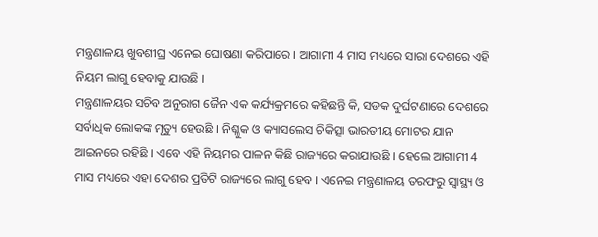ମନ୍ତ୍ରଣାଳୟ ଖୁବଶୀଘ୍ର ଏନେଇ ଘୋଷଣା କରିପାରେ । ଆଗାମୀ 4 ମାସ ମଧ୍ୟରେ ସାରା ଦେଶରେ ଏହି ନିୟମ ଲାଗୁ ହେବାକୁ ଯାଉଛି ।
ମନ୍ତ୍ରଣାଳୟର ସଚିବ ଅନୁରାଗ ଜୈନ ଏକ କର୍ଯ୍ୟକ୍ରମରେ କହିଛନ୍ତି କି, ସଡକ ଦୁର୍ଘଟଣାରେ ଦେଶରେ ସର୍ବାଧିକ ଲୋକଙ୍କ ମୃତ୍ୟୁ ହେଉଛି । ନିଶ୍ଳୁକ ଓ କ୍ୟାସଲେସ ଚିକିତ୍ସା ଭାରତୀୟ ମୋଟର ଯାନ ଆଇନରେ ରହିଛି । ଏବେ ଏହି ନିୟମର ପାଳନ କିଛି ରାଜ୍ୟରେ କରାଯାଉଛି । ହେଲେ ଆଗାମୀ 4 ମାସ ମଧ୍ୟରେ ଏହା ଦେଶର ପ୍ରତିଟି ରାଜ୍ୟରେ ଲାଗୁ ହେବ । ଏନେଇ ମନ୍ତ୍ରଣାଳୟ ତରଫରୁ ସ୍ୱାସ୍ଥ୍ୟ ଓ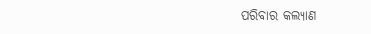ପରିବାର କଲ୍ୟାଣ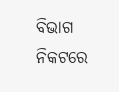ବିଭାଗ ନିକଟରେ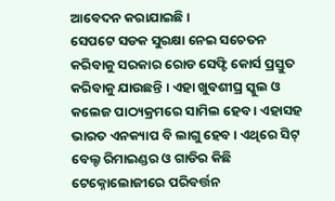ଆବେଦନ କରାଯାଇଛି ।
ସେପଟେ ସଡକ ସୁରକ୍ଷା ନେଇ ସଚେତନ କରିବାକୁ ସରକାର ରୋଡ ସେଫ୍ଟି କୋର୍ସ ପ୍ରସ୍ତୁତ କରିବାକୁ ଯାଉଛନ୍ତି । ଏହା ଖୁବଶୀଘ୍ର ସ୍କୁଲ ଓ କଲେଜ ପାଠ୍ୟକ୍ରମରେ ସାମିଲ ହେବ । ଏହାସହ ଭାରତ ଏନକ୍ୟାପ ବି ଲାଗୁ ହେବ । ଏଥିରେ ସିଟ୍ ବେଲ୍ଟ ରିମାଇଣ୍ଡର ଓ ଗାଡିର କିଛି ଟେକ୍ନୋଲୋଜୀରେ ପରିବର୍ତ୍ତନ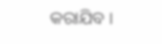କରାଯିବ ।